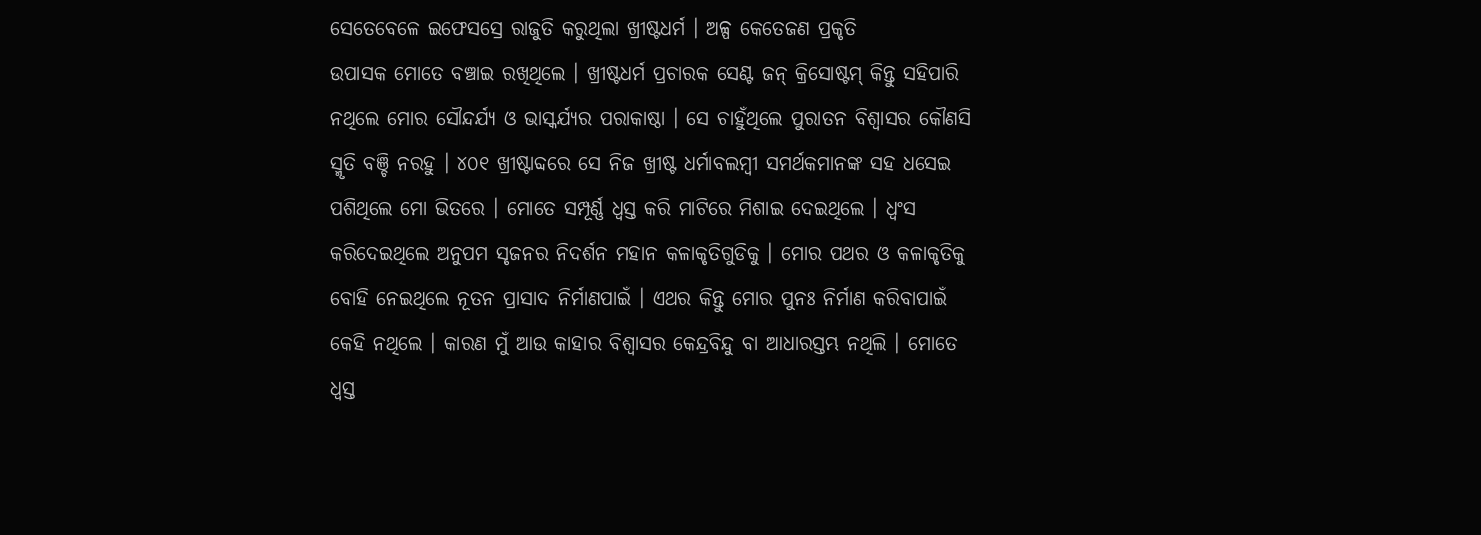ସେତେବେଳେ ଇଫେସସ୍ରେ ରାଜୁତି କରୁଥିଲା ଖ୍ରୀଷ୍ଟଧର୍ମ । ଅଳ୍ପ କେତେଜଣ ପ୍ରକୃତି
ଉପାସକ ମୋତେ ବଞ୍ଚାଇ ରଖିଥିଲେ । ଖ୍ରୀଷ୍ଟଧର୍ମ ପ୍ରଚାରକ ସେଣ୍ଟ ଜନ୍ କ୍ରିସୋଷ୍ଟମ୍ କିନ୍ତୁ ସହିପାରି
ନଥିଲେ ମୋର ସୌନ୍ଦର୍ଯ୍ୟ ଓ ଭାସ୍କର୍ଯ୍ୟର ପରାକାଷ୍ଠା । ସେ ଚାହୁଁଥିଲେ ପୁରାତନ ବିଶ୍ୱାସର କୌଣସି
ସ୍ମୃତି ବଞ୍ଚି ନରହୁ । ୪୦୧ ଖ୍ରୀଷ୍ଟାବ୍ଦରେ ସେ ନିଜ ଖ୍ରୀଷ୍ଟ ଧର୍ମାବଲମ୍ବୀ ସମର୍ଥକମାନଙ୍କ ସହ ଧସେଇ
ପଶିଥିଲେ ମୋ ଭିତରେ । ମୋତେ ସମ୍ପୂର୍ଣ୍ଣ ଧ୍ୱସ୍ତ କରି ମାଟିରେ ମିଶାଇ ଦେଇଥିଲେ । ଧ୍ୱଂସ
କରିଦେଇଥିଲେ ଅନୁପମ ସୃଜନର ନିଦର୍ଶନ ମହାନ କଳାକୃତିଗୁଡିକୁ । ମୋର ପଥର ଓ କଳାକୃତିକୁ
ବୋହି ନେଇଥିଲେ ନୂତନ ପ୍ରାସାଦ ନିର୍ମାଣପାଇଁ । ଏଥର କିନ୍ତୁ ମୋର ପୁନଃ ନିର୍ମାଣ କରିବାପାଇଁ
କେହି ନଥିଲେ । କାରଣ ମୁଁ ଆଉ କାହାର ବିଶ୍ୱାସର କେନ୍ଦ୍ରବିନ୍ଦୁ ବା ଆଧାରସ୍ତମ୍ଭ ନଥିଲି । ମୋତେ
ଧ୍ୱସ୍ତ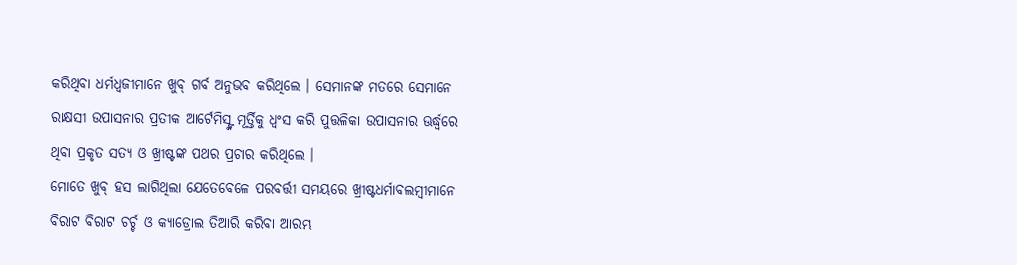କରିଥିବା ଧର୍ମଧ୍ୱଜୀମାନେ ଖୁବ୍ ଗର୍ବ ଅନୁଭବ କରିଥିଲେ । ସେମାନଙ୍କ ମତରେ ସେମାନେ
ରାକ୍ଷସୀ ଉପାସନାର ପ୍ରତୀକ ଆର୍ଟେମିସ୍ଙ୍କ ମୂର୍ତ୍ତିକୁ ଧ୍ୱଂସ କରି ପୁତ୍ତଳିକା ଉପାସନାର ଊର୍ଦ୍ଧ୍ୱରେ
ଥିବା ପ୍ରକୃତ ସତ୍ୟ ଓ ଖ୍ରୀଷ୍ଟଙ୍କ ପଥର ପ୍ରଚାର କରିଥିଲେ ।
ମୋତେ ଖୁବ୍ ହସ ଲାଗିଥିଲା ଯେତେବେଳେ ପରବର୍ତ୍ତୀ ସମୟରେ ଖ୍ରୀଷ୍ଟଧର୍ମାବଲମ୍ବୀମାନେ
ବିରାଟ ବିରାଟ ଚର୍ଚ୍ଚ ଓ କ୍ୟାଡ୍ରୋଲ ତିଆରି କରିବା ଆରମ୍ଭ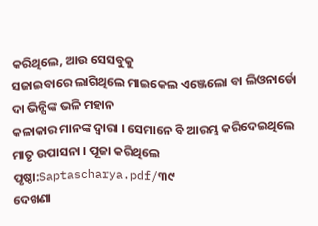କରିଥିଲେ, ଆଉ ସେସବୁକୁ
ସଜାଇବାରେ ଲାଗିଥିଲେ ମାଇକେଲ ଏଞ୍ଜେଲୋ ବା ଲିଓନାର୍ଡୋ ଦା ଭିନ୍ସିଙ୍କ ଭଳି ମହାନ
କଳାକାର ମାନଙ୍କ ଦ୍ୱାରା । ସେମାନେ ବି ଆରମ୍ଭ କରିଦେଇଥିଲେ ମାତୃ ଉପାସନା । ପୂଜା କରିଥିଲେ
ପୃଷ୍ଠା:Saptascharya.pdf/୩୯
ଦେଖଣା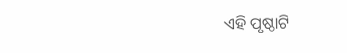ଏହି ପୃଷ୍ଠାଟି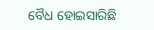ବୈଧ ହୋଇସାରିଛି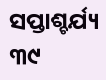ସପ୍ତାଶ୍ଚର୍ଯ୍ୟ ୩୯